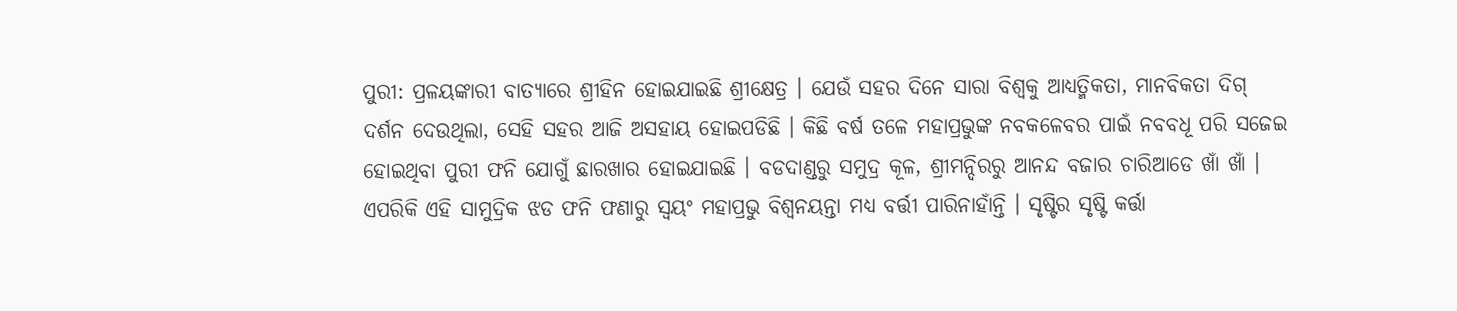ପୁରୀ: ପ୍ରଳୟଙ୍କାରୀ ବାତ୍ୟାରେ ଶ୍ରୀହିନ ହୋଇଯାଇଛି ଶ୍ରୀକ୍ଷେତ୍ର । ଯେଉଁ ସହର ଦିନେ ସାରା ବିଶ୍ବକୁ ଆଧ୍ୟତ୍ମିକତା, ମାନବିକତା ଦିଗ୍ ଦର୍ଶନ ଦେଉଥିଲା, ସେହି ସହର ଆଜି ଅସହାୟ ହୋଇପଡିଛି । କିଛି ବର୍ଷ ତଳେ ମହାପ୍ରଭୁଙ୍କ ନବକଳେବର ପାଇଁ ନବବଧୂ ପରି ସଜେଇ ହୋଇଥିବା ପୁରୀ ଫନି ଯୋଗୁଁ ଛାରଖାର ହୋଇଯାଇଛି । ବଡଦାଣ୍ଡରୁ ସମୁଦ୍ର କୂଳ, ଶ୍ରୀମନ୍ଦିରରୁ ଆନନ୍ଦ ବଜାର ଚାରିଆଡେ ଖାଁ ଖାଁ ।
ଏପରିକି ଏହି ସାମୁଦ୍ରିକ ଝଡ ଫନି ଫଣାରୁ ସ୍ବୟଂ ମହାପ୍ରଭୁ ବିଶ୍ବନୟନ୍ତା ମଧ୍ୟ ବର୍ତ୍ତୀ ପାରିନାହାଁନ୍ତି । ସୃଷ୍ଟିର ସୃଷ୍ଟି କର୍ତ୍ତା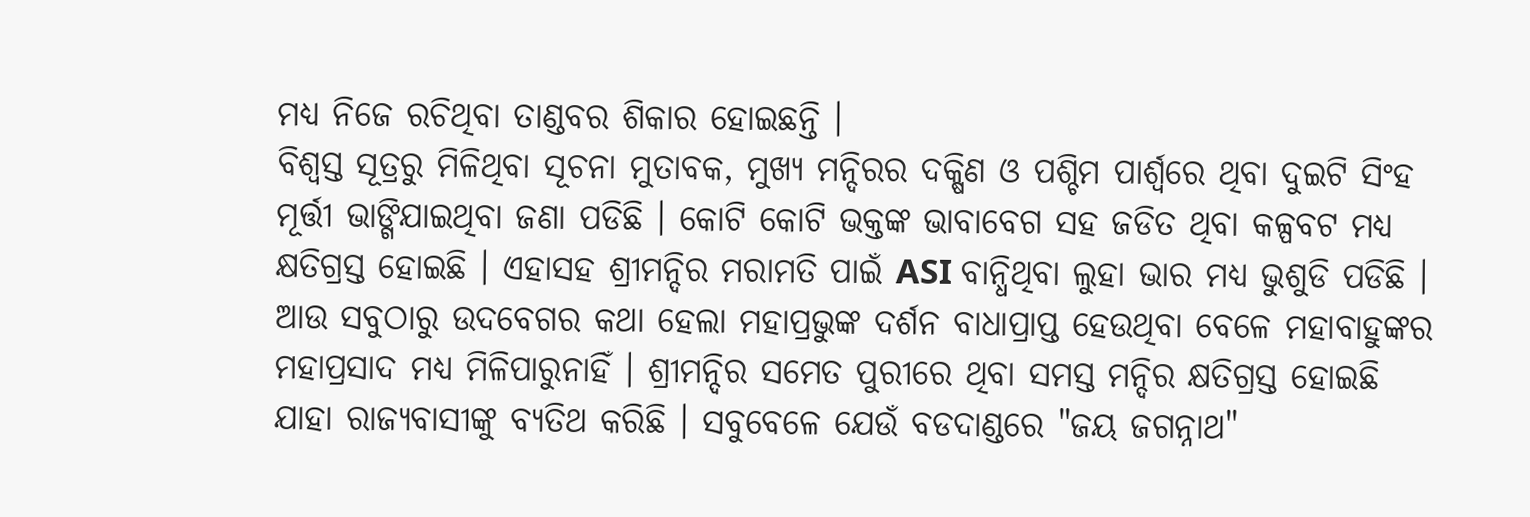ମଧ୍ୟ ନିଜେ ରଚିଥିବା ତାଣ୍ଡବର ଶିକାର ହୋଇଛନ୍ତି ।
ବିଶ୍ବସ୍ତ ସୂତ୍ରରୁ ମିଳିଥିବା ସୂଚନା ମୁତାବକ, ମୁଖ୍ୟ ମନ୍ଦିରର ଦକ୍ଷିଣ ଓ ପଶ୍ଚିମ ପାର୍ଶ୍ବରେ ଥିବା ଦୁଇଟି ସିଂହ ମୂର୍ତ୍ତୀ ଭାଙ୍ଗିଯାଇଥିବା ଜଣା ପଡିଛି । କୋଟି କୋଟି ଭକ୍ତଙ୍କ ଭାବାବେଗ ସହ ଜଡିତ ଥିବା କଳ୍ପବଟ ମଧ୍ୟ କ୍ଷତିଗ୍ରସ୍ତ ହୋଇଛି । ଏହାସହ ଶ୍ରୀମନ୍ଦିର ମରାମତି ପାଇଁ ASI ବାନ୍ଧିଥିବା ଲୁହା ଭାର ମଧ୍ୟ ଭୁଶୁଡି ପଡିଛି ।
ଆଉ ସବୁଠାରୁ ଉଦବେଗର କଥା ହେଲା ମହାପ୍ରଭୁଙ୍କ ଦର୍ଶନ ବାଧାପ୍ରାପ୍ତ ହେଉଥିବା ବେଳେ ମହାବାହୁଙ୍କର ମହାପ୍ରସାଦ ମଧ୍ୟ ମିଳିପାରୁନାହିଁ । ଶ୍ରୀମନ୍ଦିର ସମେତ ପୁରୀରେ ଥିବା ସମସ୍ତ ମନ୍ଦିର କ୍ଷତିଗ୍ରସ୍ତ ହୋଇଛି ଯାହା ରାଜ୍ୟବାସୀଙ୍କୁ ବ୍ୟତିଥ କରିଛି । ସବୁବେଳେ ଯେଉଁ ବଡଦାଣ୍ଡରେ "ଜୟ ଜଗନ୍ନାଥ"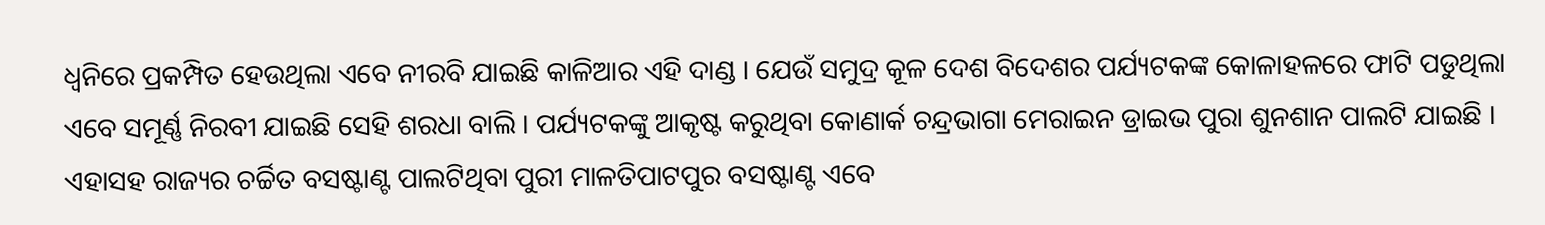ଧ୍ବନିରେ ପ୍ରକମ୍ପିତ ହେଉଥିଲା ଏବେ ନୀରବି ଯାଇଛି କାଳିଆର ଏହି ଦାଣ୍ଡ । ଯେଉଁ ସମୁଦ୍ର କୂଳ ଦେଶ ବିଦେଶର ପର୍ଯ୍ୟଟକଙ୍କ କୋଳାହଳରେ ଫାଟି ପଡୁଥିଲା ଏବେ ସମୂର୍ଣ୍ଣ ନିରବୀ ଯାଇଛି ସେହି ଶରଧା ବାଲି । ପର୍ଯ୍ୟଟକଙ୍କୁ ଆକୃଷ୍ଟ କରୁଥିବା କୋଣାର୍କ ଚନ୍ଦ୍ରଭାଗା ମେରାଇନ ଡ୍ରାଇଭ ପୁରା ଶୁନଶାନ ପାଲଟି ଯାଇଛି ।
ଏହାସହ ରାଜ୍ୟର ଚର୍ଚ୍ଚିତ ବସଷ୍ଟାଣ୍ଟ ପାଲଟିଥିବା ପୁରୀ ମାଳତିପାଟପୁର ବସଷ୍ଟାଣ୍ଟ ଏବେ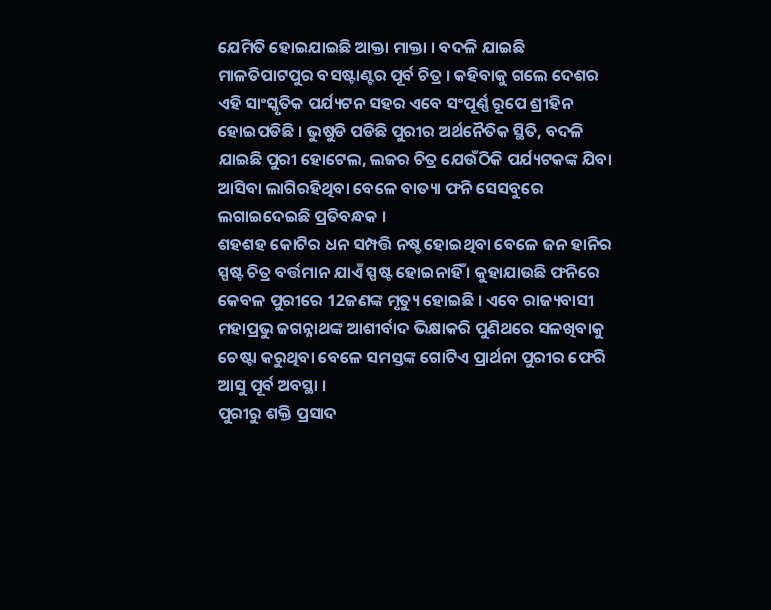ଯେମିତି ହୋଇଯାଇଛି ଆକ୍ତା ମାକ୍ତା । ବଦଳି ଯାଇଛି ମାଳତିପାଟପୁର ବସଷ୍ଟାଣ୍ଟର ପୂର୍ବ ଚିତ୍ର । କହିବାକୁ ଗଲେ ଦେଶର ଏହି ସାଂସ୍କୃତିକ ପର୍ଯ୍ୟଟନ ସହର ଏବେ ସଂପୂର୍ଣ୍ଣ ରୂପେ ଶ୍ରୀହିନ ହୋଇପଡିଛି । ଭୁଷୁଡି ପଡିଛି ପୁରୀର ଅର୍ଥନୈତିକ ସ୍ଥିତି, ବଦଳି ଯାଇଛି ପୁରୀ ହୋଟେଲ, ଲଜର ଚିତ୍ର ଯେଉଁଠିକି ପର୍ଯ୍ୟଟକଙ୍କ ଯିବା ଆସିବା ଲାଗିରହିଥିବା ବେଳେ ବାତ୍ୟା ଫନି ସେସବୁରେ ଲଗାଇଦେଇଛି ପ୍ରତିବନ୍ଧକ ।
ଶହଶହ କୋଟିର ଧନ ସମ୍ପତ୍ତି ନଷ୍ଚ ହୋଇଥିବା ବେଳେ ଜନ ହାନିର ସ୍ପଷ୍ଟ ଚିତ୍ର ବର୍ତ୍ତମାନ ଯାଏଁ ସ୍ପଷ୍ଟ ହୋଇନାହିଁ । କୁହାଯାଉଛି ଫନିରେ କେବଳ ପୁରୀରେ 12ଜଣଙ୍କ ମୃତ୍ୟୁ ହୋଇଛି । ଏବେ ରାଜ୍ୟବାସୀ ମହାପ୍ରଭୁ ଜଗନ୍ନାଥଙ୍କ ଆଶୀର୍ବାଦ ଭିକ୍ଷାକରି ପୁଣିଥରେ ସଳଖିବାକୁ ଚେଷ୍ଟା କରୁଥିବା ବେଳେ ସମସ୍ତଙ୍କ ଗୋଟିଏ ପ୍ରାର୍ଥନା ପୁରୀର ଫେରି ଆସୁ ପୂର୍ବ ଅବସ୍ଥା ।
ପୁରୀରୁ ଶକ୍ତି ପ୍ରସାଦ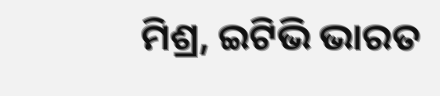ମିଶ୍ର, ଇଟିଭି ଭାରତ